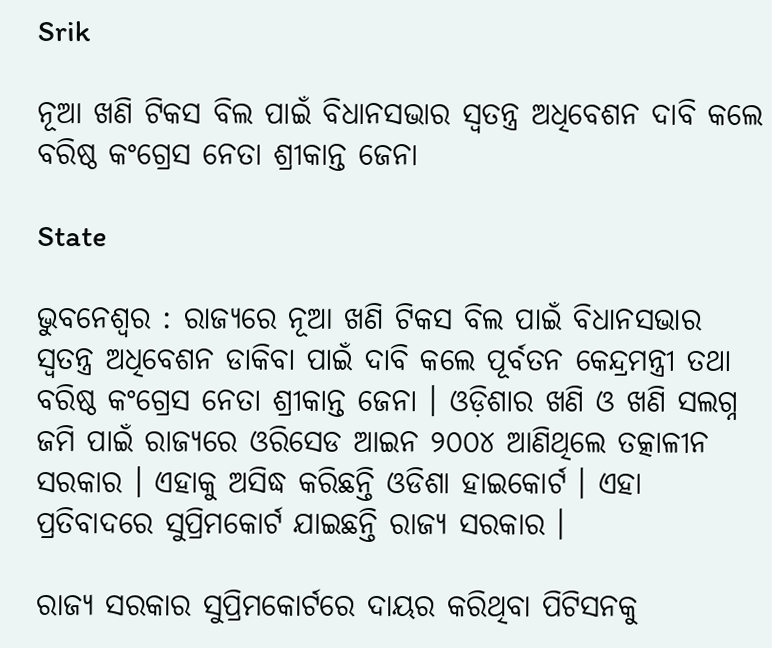Srik

ନୂଆ ଖଣି ଟିକସ ବିଲ ପାଇଁ ବିଧାନସଭାର ସ୍ୱତନ୍ତ୍ର ଅଧିବେଶନ ଦାବି କଲେ ବରିଷ୍ଠ କଂଗ୍ରେସ ନେତା ଶ୍ରୀକାନ୍ତ ଜେନା

State

ଭୁବନେଶ୍ୱର : ରାଜ୍ୟରେ ନୂଆ ଖଣି ଟିକସ ବିଲ ପାଇଁ ବିଧାନସଭାର ସ୍ୱତନ୍ତ୍ର ଅଧିବେଶନ ଡାକିବା ପାଇଁ ଦାବି କଲେ ପୂର୍ବତନ କେନ୍ଦ୍ରମନ୍ତ୍ରୀ ତଥା ବରିଷ୍ଠ କଂଗ୍ରେସ ନେତା ଶ୍ରୀକାନ୍ତ ଜେନା । ଓଡ଼ିଶାର ଖଣି ଓ ଖଣି ସଲଗ୍ନ ଜମି ପାଇଁ ରାଜ୍ୟରେ ଓରିସେଡ ଆଇନ ୨୦୦୪ ଆଣିଥିଲେ ତତ୍କାଳୀନ ସରକାର । ଏହାକୁ ଅସିଦ୍ଧ କରିଛନ୍ତି ଓଡିଶା ହାଇକୋର୍ଟ । ଏହା ପ୍ରତିବାଦରେ ସୁପ୍ରିମକୋର୍ଟ ଯାଇଛନ୍ତି ରାଜ୍ୟ ସରକାର ।

ରାଜ୍ୟ ସରକାର ସୁପ୍ରିମକୋର୍ଟରେ ଦାୟର କରିଥିବା ପିଟିସନକୁ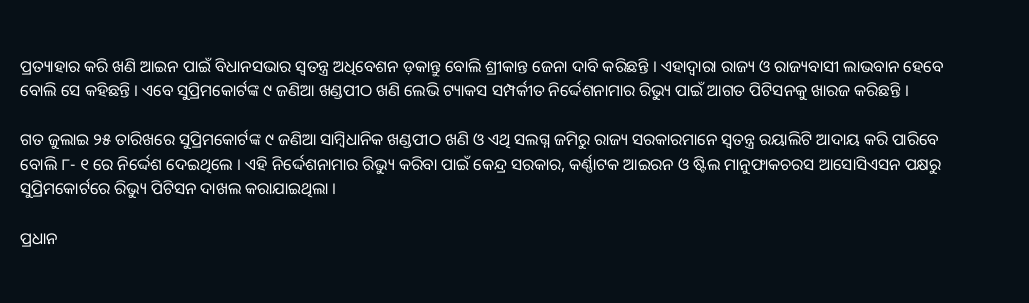ପ୍ରତ୍ୟାହାର କରି ଖଣି ଆଇନ ପାଇଁ ବିଧାନସଭାର ସ୍ୱତନ୍ତ୍ର ଅଧିବେଶନ ଡ଼କାନ୍ତୁ ବୋଲି ଶ୍ରୀକାନ୍ତ ଜେନା ଦାବି କରିଛନ୍ତି । ଏହାଦ୍ବାରା ରାଜ୍ୟ ଓ ରାଜ୍ୟବାସୀ ଲାଭବାନ ହେବେ ବୋଲି ସେ କହିଛନ୍ତି । ଏବେ ସୁପ୍ରିମକୋର୍ଟଙ୍କ ୯ ଜଣିଆ ଖଣ୍ଡପୀଠ ଖଣି ଲେଭି ଟ୍ୟାକସ ସମ୍ପର୍କୀତ ନିର୍ଦ୍ଦେଶନାମାର ରିଭ୍ୟୁ ପାଇଁ ଆଗତ ପିଟିସନକୁ ଖାରଜ କରିଛନ୍ତି ।

ଗତ ଜୁଲାଇ ୨୫ ତାରିଖରେ ସୁପ୍ରିମକୋର୍ଟଙ୍କ ୯ ଜଣିଆ ସାମ୍ବିଧାନିକ ଖଣ୍ଡପୀଠ ଖଣି ଓ ଏଥି ସଲଗ୍ନ ଜମିରୁ ରାଜ୍ୟ ସରକାରମାନେ ସ୍ୱତନ୍ତ୍ର ରୟାଲିଟି ଆଦାୟ କରି ପାରିବେ ବୋଲି ୮- ୧ ରେ ନିର୍ଦ୍ଦେଶ ଦେଇଥିଲେ । ଏହି ନିର୍ଦ୍ଦେଶନାମାର ରିଭ୍ୟୁ କରିବା ପାଇଁ କେନ୍ଦ୍ର ସରକାର, କର୍ଣ୍ଣାଟକ ଆଇରନ ଓ ଷ୍ଟିଲ ମାନୁଫାକଚରସ ଆସୋସିଏସନ ପକ୍ଷରୁ ସୁପ୍ରିମକୋର୍ଟରେ ରିଭ୍ୟୁ ପିଟିସନ ଦାଖଲ କରାଯାଇଥିଲା ।

ପ୍ରଧାନ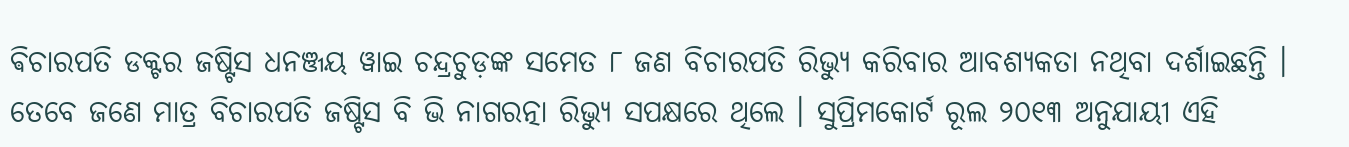ଵିଚାରପତି ଡକ୍ଟର ଜଷ୍ଟିସ ଧନଞ୍ଜୟ ୱାଇ ଚନ୍ଦ୍ରଚୁଡ଼ଙ୍କ ସମେତ ୮ ଜଣ ବିଚାରପତି ରିଭ୍ୟୁ କରିବାର ଆବଶ୍ୟକତା ନଥିବା ଦର୍ଶାଇଛନ୍ତି । ତେବେ ଜଣେ ମାତ୍ର ବିଚାରପତି ଜଷ୍ଟିସ ବି ଭି ନାଗରତ୍ନା ରିଭ୍ୟୁ ସପକ୍ଷରେ ଥିଲେ । ସୁପ୍ରିମକୋର୍ଟ ରୂଲ ୨୦୧୩ ଅନୁଯାୟୀ ଏହି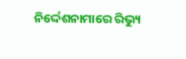ନିର୍ଦ୍ଦେଶନାମାରେ ରିଭ୍ୟୁ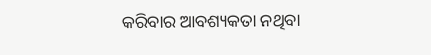କରିବାର ଆବଶ୍ୟକତା ନଥିବା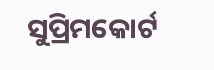ସୁପ୍ରିମକୋର୍ଟ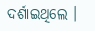ଦର୍ଶାଇଥିଲେ ।